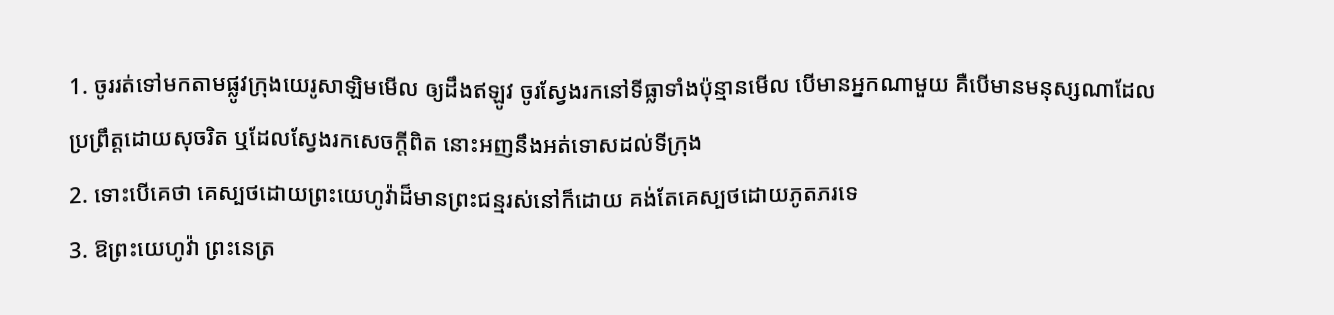1. ចូររត់ទៅមកតាមផ្លូវក្រុងយេរូសាឡិមមើល ឲ្យដឹងឥឡូវ ចូរស្វែងរកនៅទីធ្លាទាំងប៉ុន្មានមើល បើមានអ្នកណាមួយ គឺបើមានមនុស្សណាដែលប្រព្រឹត្តដោយសុចរិត ឬដែលស្វែងរកសេចក្តីពិត នោះអញនឹងអត់ទោសដល់ទីក្រុង
2. ទោះបើគេថា គេស្បថដោយព្រះយេហូវ៉ាដ៏មានព្រះជន្មរស់នៅក៏ដោយ គង់តែគេស្បថដោយភូតភរទេ
3. ឱព្រះយេហូវ៉ា ព្រះនេត្រ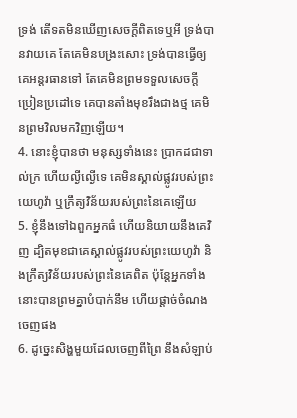ទ្រង់ តើទតមិនឃើញសេចក្តីពិតទេឬអី ទ្រង់បានវាយគេ តែគេមិនបង្រះសោះ ទ្រង់បានធ្វើឲ្យគេអន្តរធានទៅ តែគេមិនព្រមទទួលសេចក្តីប្រៀនប្រដៅទេ គេបានតាំងមុខរឹងជាងថ្ម គេមិនព្រមវិលមកវិញឡើយ។
4. នោះខ្ញុំបានថា មនុស្សទាំងនេះ ប្រាកដជាទាល់ក្រ ហើយល្ងីល្ងើទេ គេមិនស្គាល់ផ្លូវរបស់ព្រះយេហូវ៉ា ឬក្រឹត្យវិន័យរបស់ព្រះនៃគេឡើយ
5. ខ្ញុំនឹងទៅឯពួកអ្នកធំ ហើយនិយាយនឹងគេវិញ ដ្បិតមុខជាគេស្គាល់ផ្លូវរបស់ព្រះយេហូវ៉ា និងក្រឹត្យវិន័យរបស់ព្រះនៃគេពិត ប៉ុន្តែអ្នកទាំងនោះបានព្រមគ្នាបំបាក់នឹម ហើយផ្តាច់ចំណងចេញផង
6. ដូច្នេះសិង្ហមួយដែលចេញពីព្រៃ នឹងសំឡាប់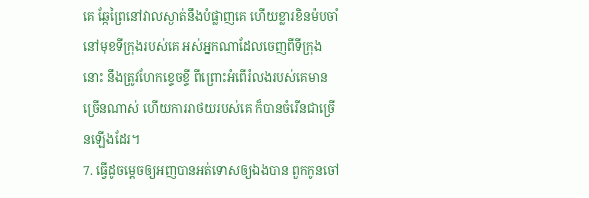គេ ឆ្កែព្រៃនៅវាលស្ងាត់នឹងបំផ្លាញគេ ហើយខ្លារខិនម៉បចាំនៅមុខទីក្រុងរបស់គេ អស់អ្នកណាដែលចេញពីទីក្រុងនោះ នឹងត្រូវហែកខ្ទេចខ្ទី ពីព្រោះអំពើរំលងរបស់គេមានច្រើនណាស់ ហើយការរាថយរបស់គេ ក៏បានចំរើនជាច្រើនឡើងដែរ។
7. ធ្វើដូចម្តេចឲ្យអញបានអត់ទោសឲ្យឯងបាន ពួកកូនចៅ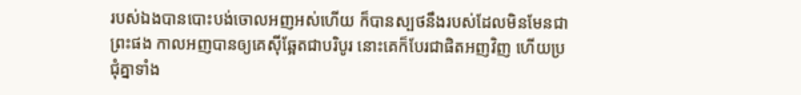របស់ឯងបានបោះបង់ចោលអញអស់ហើយ ក៏បានស្បថនឹងរបស់ដែលមិនមែនជាព្រះផង កាលអញបានឲ្យគេស៊ីឆ្អែតជាបរិបូរ នោះគេក៏បែរជាផិតអញវិញ ហើយប្រជុំគ្នាទាំង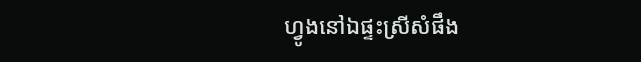ហ្វូងនៅឯផ្ទះស្រីសំផឹង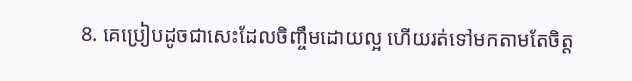8. គេប្រៀបដូចជាសេះដែលចិញ្ចឹមដោយល្អ ហើយរត់ទៅមកតាមតែចិត្ត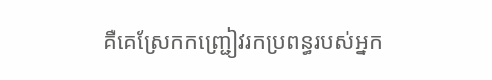គឺគេស្រែកកញ្ជ្រៀវរកប្រពន្ធរបស់អ្នក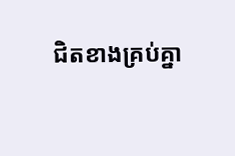ជិតខាងគ្រប់គ្នា